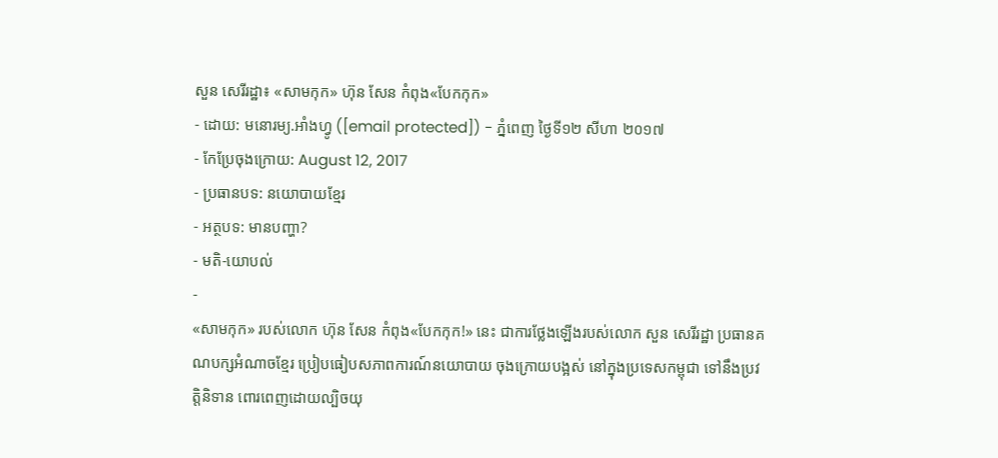សួន សេរីរដ្ឋា៖ «សាមកុក» ហ៊ុន សែន កំពុង«បែកកុក»
- ដោយ: មនោរម្យ.អាំងហ្វូ ([email protected]) - ភ្នំពេញ ថ្ងៃទី១២ សីហា ២០១៧
- កែប្រែចុងក្រោយ: August 12, 2017
- ប្រធានបទ: នយោបាយខ្មែរ
- អត្ថបទ: មានបញ្ហា?
- មតិ-យោបល់
-
«សាមកុក» របស់លោក ហ៊ុន សែន កំពុង«បែកកុក!» នេះ ជាការថ្លែងឡើងរបស់លោក សួន សេរីរដ្ឋា ប្រធានគណបក្សអំណាចខ្មែរ ប្រៀបធៀបសភាពការណ៍នយោបាយ ចុងក្រោយបង្អស់ នៅក្នុងប្រទេសកម្ពុជា ទៅនឹងប្រវត្តិនិទាន ពោរពេញដោយល្បិចយុ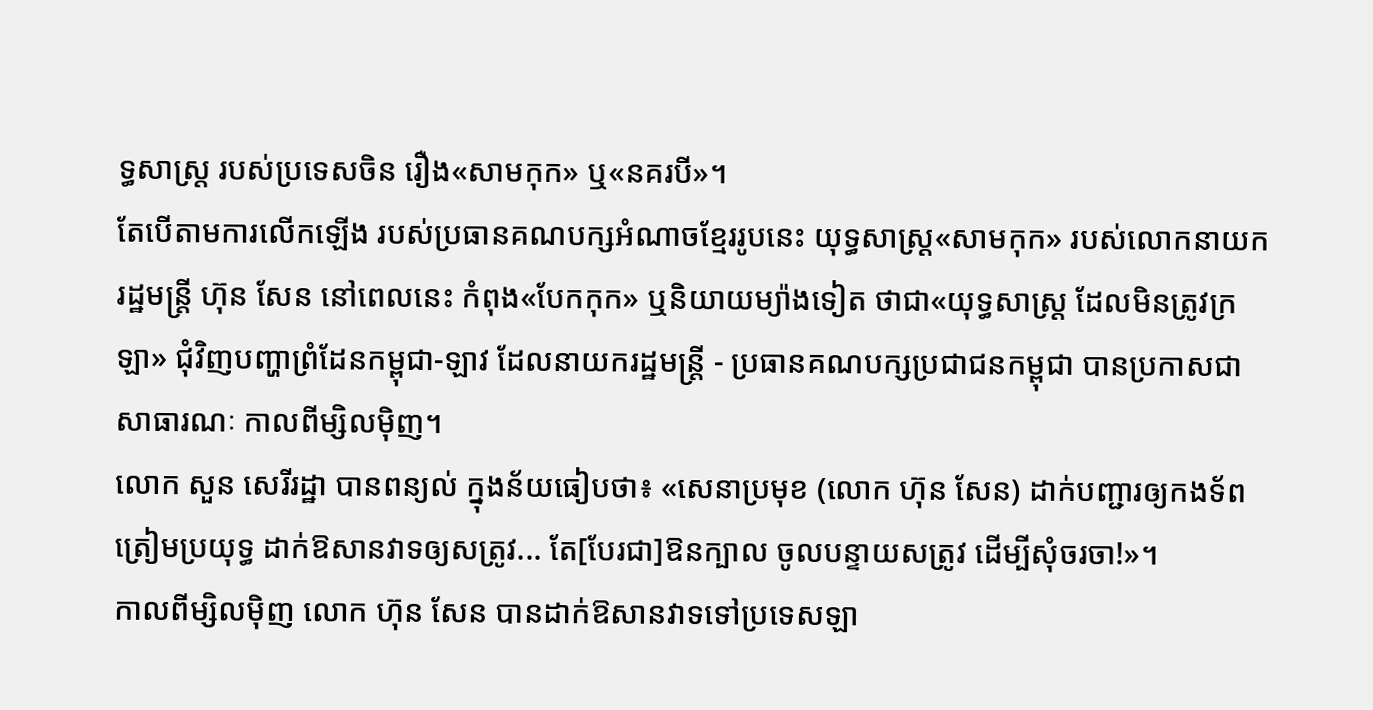ទ្ធសាស្ត្រ របស់ប្រទេសចិន រឿង«សាមកុក» ឬ«នគរបី»។
តែបើតាមការលើកឡើង របស់ប្រធានគណបក្សអំណាចខ្មែររូបនេះ យុទ្ធសាស្ត្រ«សាមកុក» របស់លោកនាយករដ្ឋមន្ត្រី ហ៊ុន សែន នៅពេលនេះ កំពុង«បែកកុក» ឬនិយាយម្យ៉ាងទៀត ថាជា«យុទ្ធសាស្ត្រ ដែលមិនត្រូវក្រឡា» ជុំវិញបញ្ហាព្រំដែនកម្ពុជា-ឡាវ ដែលនាយករដ្ឋមន្ត្រី - ប្រធានគណបក្សប្រជាជនកម្ពុជា បានប្រកាសជាសាធារណៈ កាលពីម្សិលម៉ិញ។
លោក សួន សេរីរដ្ឋា បានពន្យល់ ក្នុងន័យធៀបថា៖ «សេនាប្រមុខ (លោក ហ៊ុន សែន) ដាក់បញ្ជារឲ្យកងទ័ពត្រៀមប្រយុទ្ធ ដាក់ឱសានវាទឲ្យសត្រូវ... តែ[បែរជា]ឱនក្បាល ចូលបន្ទាយសត្រូវ ដើម្បីសុំចរចា!»។
កាលពីម្សិលម៉ិញ លោក ហ៊ុន សែន បានដាក់ឱសានវាទទៅប្រទេសឡា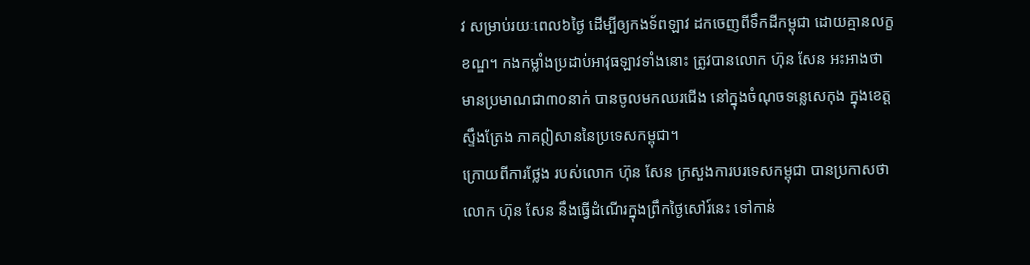វ សម្រាប់រយៈពេល៦ថ្ងៃ ដើម្បីឲ្យកងទ័ពឡាវ ដកចេញពីទឹកដីកម្ពុជា ដោយគ្មានលក្ខខណ្ឌ។ កងកម្លាំងប្រដាប់អាវុធឡាវទាំងនោះ ត្រូវបានលោក ហ៊ុន សែន អះអាងថា មានប្រមាណជា៣០នាក់ បានចូលមកឈរជើង នៅក្នុងចំណុចទន្លេសេកុង ក្នុងខេត្តស្ទឹងត្រែង ភាគឦសាននៃប្រទេសកម្ពុជា។
ក្រោយពីការថ្លែង របស់លោក ហ៊ុន សែន ក្រសួងការបរទេសកម្ពុជា បានប្រកាសថា លោក ហ៊ុន សែន នឹងធ្វើដំណើរក្នុងព្រឹកថ្ងៃសៅរ៍នេះ ទៅកាន់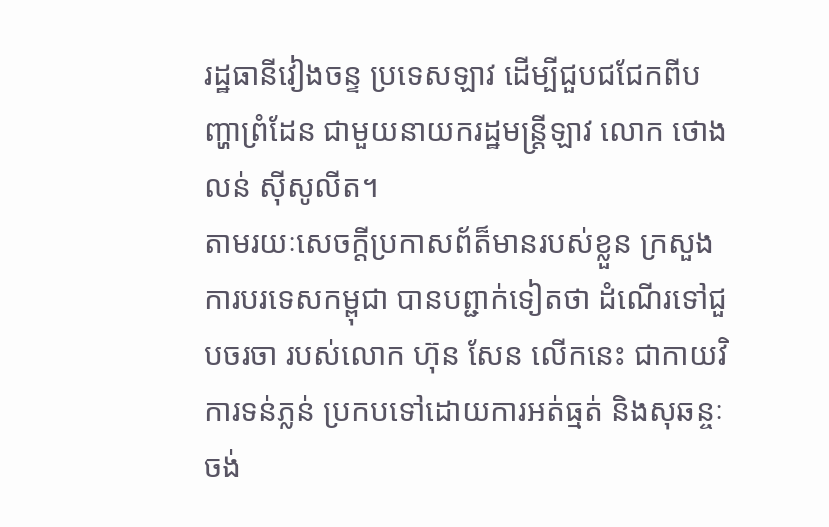រដ្ឋធានីវៀងចន្ទ ប្រទេសឡាវ ដើម្បីជួបជជែកពីបញ្ហាព្រំដែន ជាមួយនាយករដ្ឋមន្ត្រីឡាវ លោក ថោងលន់ ស៊ីសូលីត។
តាមរយៈសេចក្តីប្រកាសព័ត៏មានរបស់ខ្លួន ក្រសួងការបរទេសកម្ពុជា បានបព្ជាក់ទៀតថា ដំណើរទៅជួបចរចា របស់លោក ហ៊ុន សែន លើកនេះ ជាកាយវិការទន់ភ្លន់ ប្រកបទៅដោយការអត់ធ្មត់ និងសុឆន្ចៈ ចង់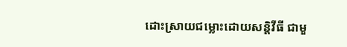ដោះស្រាយជម្លោះដោយសន្តិវីធី ជាមួ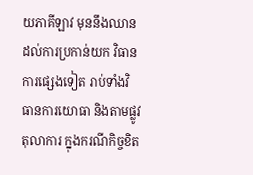យភាគីឡាវ មុននឹងឈានដល់ការប្រកាន់យក វិធានការផ្សេងទៀត រាប់ទាំងវិធានការយោធា និងតាមផ្លូវតុលាការ ក្នុងករណីកិច្ចខិត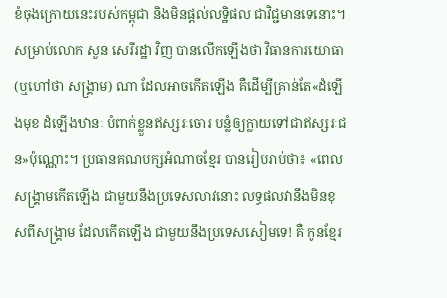ខំចុងក្រោយនេះរបស់កម្ពុជា និងមិនផ្តល់លទ្ឋិផល ជាវិជ្ជមានទេនោះ។
សម្រាប់លោក សួន សេរីរដ្ឋា វិញ បានលើកឡើងថា វិធានការយោធា (ឬហៅថា សង្គ្រាម) ណា ដែលអាចកើតឡើង គឺដើម្បីគ្រាន់តែ«ដំឡើងមុខ ដំឡើងឋានៈ បំពាក់ខ្លួនឥស្សរៈចោរ បន្លំឲ្យក្លាយទៅជាឥស្សរៈជន»ប៉ុណ្ណោះ។ ប្រធានគណបក្សអំណាចខ្មែរ បានរៀបរាប់ថា៖ «ពេលសង្គ្រាមកើតឡើង ជាមួយនឹងប្រទេសលាវនោះ លទ្ធផលវានឹងមិនខុសពីសង្គ្រាម ដែលកើតឡើង ជាមួយនឹងប្រទេសសៀមទេ! គឺ កូនខ្មែរ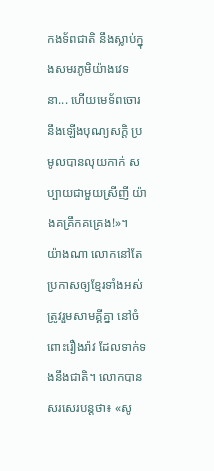កងទ័ពជាតិ នឹងស្លាប់ក្នុងសមរភូមិយ៉ាងវេទនា... ហើយមេទ័ពចោរ នឹងឡើងបុណ្យសក្តិ ប្រមូលបានលុយកាក់ សប្បាយជាមួយស្រីញី យ៉ាងគគ្រឹកគគ្រេង!»។
យ៉ាងណា លោកនៅតែប្រកាសឲ្យខ្មែរទាំងអស់ ត្រូវរួមសាមគ្គីគ្នា នៅចំពោះរឿងរ៉ាវ ដែលទាក់ទងនឹងជាតិ។ លោកបានសរសេរបន្តថា៖ «សូ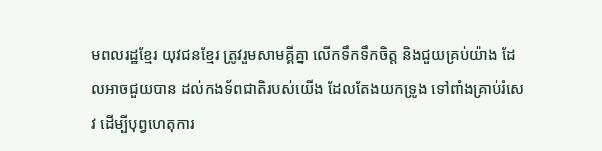មពលរដ្ឋខ្មែរ យុវជនខ្មែរ ត្រូវរួមសាមគ្គីគ្នា លើកទឹកទឹកចិត្ត និងជួយគ្រប់យ៉ាង ដែលអាចជួយបាន ដល់កងទ័ពជាតិរបស់យើង ដែលតែងយកទ្រូង ទៅពាំងគ្រាប់រំសេវ ដើម្បីបុព្វហេតុការ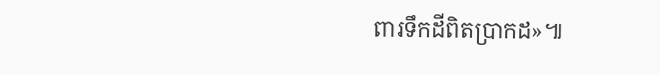ពារទឹកដីពិតប្រាកដ»៕